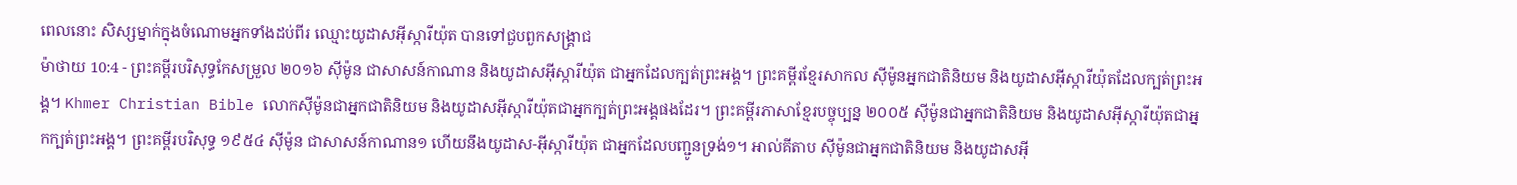ពេលនោះ សិស្សម្នាក់ក្នុងចំណោមអ្នកទាំងដប់ពីរ ឈ្មោះយូដាសអ៊ីស្ការីយ៉ុត បានទៅជួបពួកសង្គ្រាជ
ម៉ាថាយ 10:4 - ព្រះគម្ពីរបរិសុទ្ធកែសម្រួល ២០១៦ ស៊ីម៉ូន ជាសាសន៍កាណាន និងយូដាសអ៊ីស្ការីយ៉ុត ជាអ្នកដែលក្បត់ព្រះអង្គ។ ព្រះគម្ពីរខ្មែរសាកល ស៊ីម៉ូនអ្នកជាតិនិយម និងយូដាសអ៊ីស្ការីយ៉ុតដែលក្បត់ព្រះអង្គ។ Khmer Christian Bible លោកស៊ីម៉ូនជាអ្នកជាតិនិយម និងយូដាសអ៊ីស្ការីយ៉ុតជាអ្នកក្បត់ព្រះអង្គផងដែរ។ ព្រះគម្ពីរភាសាខ្មែរបច្ចុប្បន្ន ២០០៥ ស៊ីម៉ូនជាអ្នកជាតិនិយម និងយូដាសអ៊ីស្ការីយ៉ុតជាអ្នកក្បត់ព្រះអង្គ។ ព្រះគម្ពីរបរិសុទ្ធ ១៩៥៤ ស៊ីម៉ូន ជាសាសន៍កាណាន១ ហើយនឹងយូដាស-អ៊ីស្ការីយ៉ុត ជាអ្នកដែលបញ្ជូនទ្រង់១។ អាល់គីតាប ស៊ីម៉ូនជាអ្នកជាតិនិយម និងយូដាសអ៊ី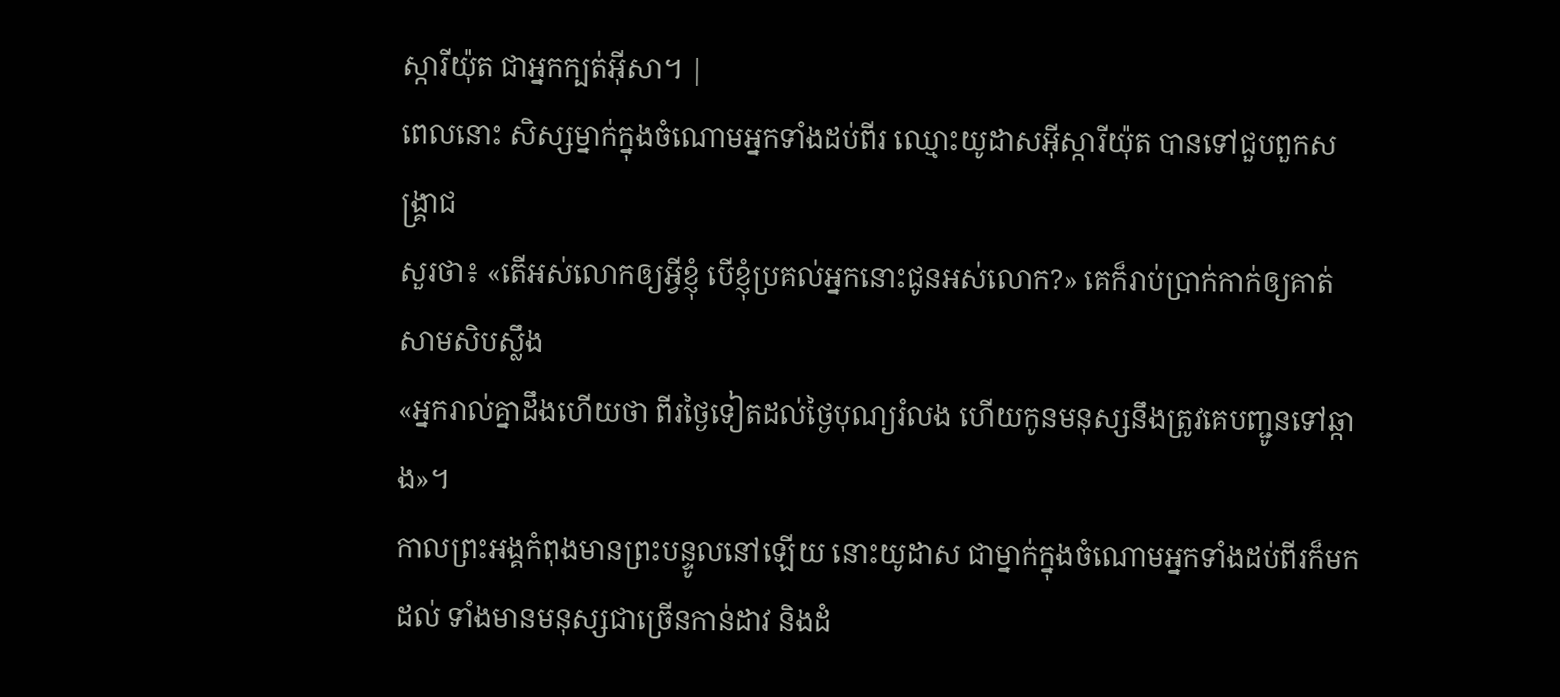ស្ការីយ៉ុត ជាអ្នកក្បត់អ៊ីសា។ |
ពេលនោះ សិស្សម្នាក់ក្នុងចំណោមអ្នកទាំងដប់ពីរ ឈ្មោះយូដាសអ៊ីស្ការីយ៉ុត បានទៅជួបពួកសង្គ្រាជ
សួរថា៖ «តើអស់លោកឲ្យអ្វីខ្ញុំ បើខ្ញុំប្រគល់អ្នកនោះជូនអស់លោក?» គេក៏រាប់ប្រាក់កាក់ឲ្យគាត់សាមសិបស្លឹង
«អ្នករាល់គ្នាដឹងហើយថា ពីរថ្ងៃទៀតដល់ថ្ងៃបុណ្យរំលង ហើយកូនមនុស្សនឹងត្រូវគេបញ្ជូនទៅឆ្កាង»។
កាលព្រះអង្គកំពុងមានព្រះបន្ទូលនៅឡើយ នោះយូដាស ជាម្នាក់ក្នុងចំណោមអ្នកទាំងដប់ពីរក៏មកដល់ ទាំងមានមនុស្សជាច្រើនកាន់ដាវ និងដំ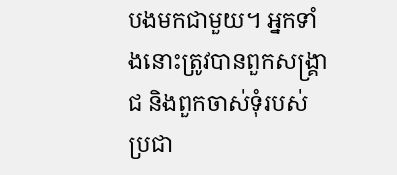បងមកជាមួយ។ អ្នកទាំងនោះត្រូវបានពួកសង្គ្រាជ និងពួកចាស់ទុំរបស់ប្រជា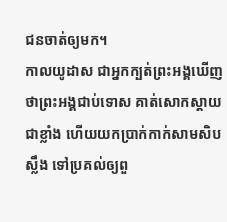ជនចាត់ឲ្យមក។
កាលយូដាស ជាអ្នកក្បត់ព្រះអង្គឃើញថាព្រះអង្គជាប់ទោស គាត់សោកស្តាយជាខ្លាំង ហើយយកប្រាក់កាក់សាមសិបស្លឹង ទៅប្រគល់ឲ្យពួ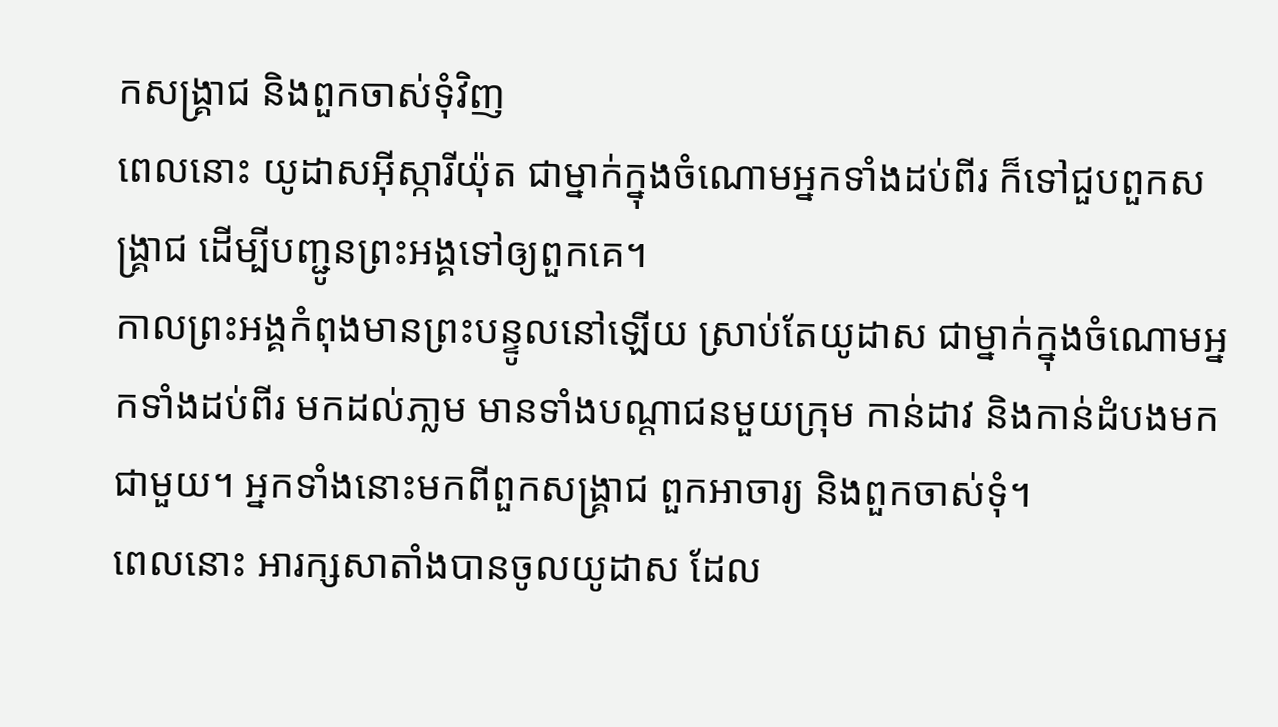កសង្គ្រាជ និងពួកចាស់ទុំវិញ
ពេលនោះ យូដាសអ៊ីស្ការីយ៉ុត ជាម្នាក់ក្នុងចំណោមអ្នកទាំងដប់ពីរ ក៏ទៅជួបពួកសង្គ្រាជ ដើម្បីបញ្ជូនព្រះអង្គទៅឲ្យពួកគេ។
កាលព្រះអង្គកំពុងមានព្រះបន្ទូលនៅឡើយ ស្រាប់តែយូដាស ជាម្នាក់ក្នុងចំណោមអ្នកទាំងដប់ពីរ មកដល់ភា្លម មានទាំងបណ្ដាជនមួយក្រុម កាន់ដាវ និងកាន់ដំបងមកជាមួយ។ អ្នកទាំងនោះមកពីពួកសង្គ្រាជ ពួកអាចារ្យ និងពួកចាស់ទុំ។
ពេលនោះ អារក្សសាតាំងបានចូលយូដាស ដែល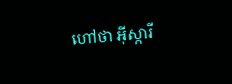ហៅថា អ៊ីស្ការី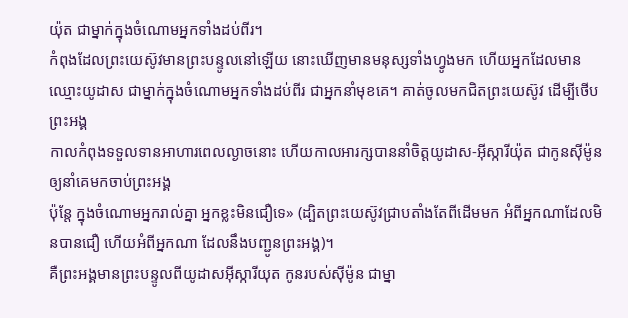យ៉ុត ជាម្នាក់ក្នុងចំណោមអ្នកទាំងដប់ពីរ។
កំពុងដែលព្រះយេស៊ូវមានព្រះបន្ទូលនៅឡើយ នោះឃើញមានមនុស្សទាំងហ្វូងមក ហើយអ្នកដែលមានឈ្មោះយូដាស ជាម្នាក់ក្នុងចំណោមអ្នកទាំងដប់ពីរ ជាអ្នកនាំមុខគេ។ គាត់ចូលមកជិតព្រះយេស៊ូវ ដើម្បីថើបព្រះអង្គ
កាលកំពុងទទួលទានអាហារពេលល្ងាចនោះ ហើយកាលអារក្សបាននាំចិត្តយូដាស-អ៊ីស្ការីយ៉ុត ជាកូនស៊ីម៉ូន ឲ្យនាំគេមកចាប់ព្រះអង្គ
ប៉ុន្តែ ក្នុងចំណោមអ្នករាល់គ្នា អ្នកខ្លះមិនជឿទេ» (ដ្បិតព្រះយេស៊ូវជ្រាបតាំងតែពីដើមមក អំពីអ្នកណាដែលមិនបានជឿ ហើយអំពីអ្នកណា ដែលនឹងបញ្ជូនព្រះអង្គ)។
គឺព្រះអង្គមានព្រះបន្ទូលពីយូដាសអ៊ីស្ការីយុត កូនរបស់ស៊ីម៉ូន ជាម្នា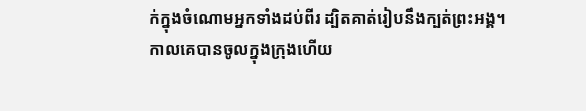ក់ក្នុងចំណោមអ្នកទាំងដប់ពីរ ដ្បិតគាត់រៀបនឹងក្បត់ព្រះអង្គ។
កាលគេបានចូលក្នុងក្រុងហើយ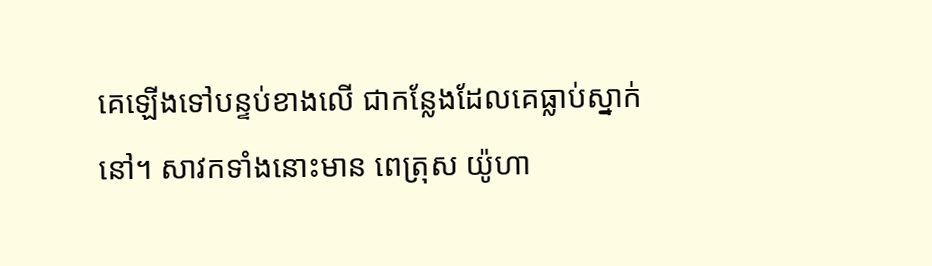គេឡើងទៅបន្ទប់ខាងលើ ជាកន្លែងដែលគេធ្លាប់ស្នាក់នៅ។ សាវកទាំងនោះមាន ពេត្រុស យ៉ូហា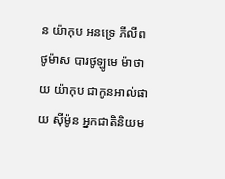ន យ៉ាកុប អនទ្រេ ភីលីព ថូម៉ាស បារថូឡូមេ ម៉ាថាយ យ៉ាកុប ជាកូនអាល់ផាយ ស៊ីម៉ូន អ្នកជាតិនិយម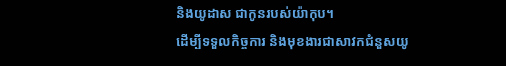និងយូដាស ជាកូនរបស់យ៉ាកុប។
ដើម្បីទទួលកិច្ចការ និងមុខងារជាសាវកជំនួសយូ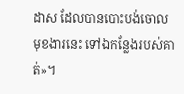ដាស ដែលបានបោះបង់ចោលមុខងារនេះ ទៅឯកន្លែងរបស់គាត់»។